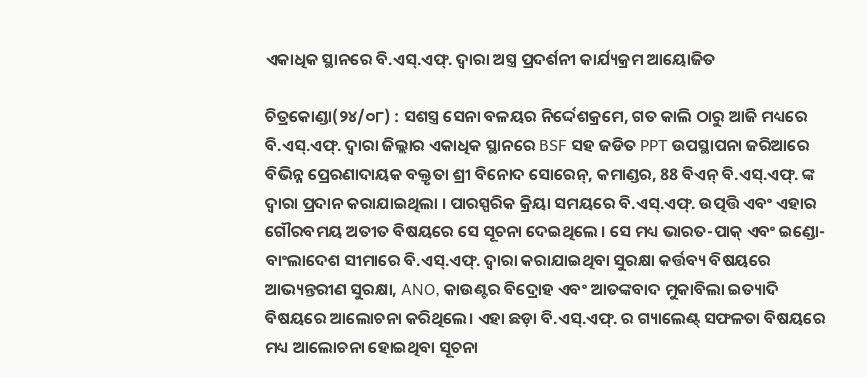ଏକାଧିକ ସ୍ଥାନରେ ବି.ଏସ୍.ଏଫ୍. ଦ୍ଵାରା ଅସ୍ତ୍ର ପ୍ରଦର୍ଶନୀ କାର୍ଯ୍ୟକ୍ରମ ଆୟୋଜିତ

ଚିତ୍ରକୋଣ୍ଡା(୨୪/୦୮) : ସଶସ୍ତ୍ର ସେନା ବଳୟର ନିର୍ଦ୍ଦେଶକ୍ରମେ, ଗତ କାଲି ଠାରୁ ଆଜି ମଧ୍ୟରେ ବି.ଏସ୍.ଏଫ୍. ଦ୍ଵାରା ଜିଲ୍ଲାର ଏକାଧିକ ସ୍ଥାନରେ BSF ସହ ଜଡିତ PPT ଉପସ୍ଥାପନା ଜରିଆରେ ବିଭିନ୍ନ ପ୍ରେରଣାଦାୟକ ବକ୍ତୃତା ଶ୍ରୀ ବିନୋଦ ସୋରେନ୍, କମାଣ୍ଡର, 88 ବିଏନ୍ ବି.ଏସ୍.ଏଫ୍. ଙ୍କ ଦ୍ବାରା ପ୍ରଦାନ କରାଯାଇଥିଲା । ପାରସ୍ପରିକ କ୍ରିୟା ସମୟରେ ବି.ଏସ୍.ଏଫ୍. ଉତ୍ପତ୍ତି ଏବଂ ଏହାର ଗୌରବମୟ ଅତୀତ ବିଷୟରେ ସେ ସୂଚନା ଦେଇଥିଲେ । ସେ ମଧ୍ୟ ଭାରତ-ପାକ୍ ଏବଂ ଇଣ୍ଡୋ-ବାଂଲାଦେଶ ସୀମାରେ ବି.ଏସ୍.ଏଫ୍. ଦ୍ୱାରା କରାଯାଇଥିବା ସୁରକ୍ଷା କର୍ତ୍ତବ୍ୟ ବିଷୟରେ ଆଭ୍ୟନ୍ତରୀଣ ସୁରକ୍ଷା, ANO, କାଉଣ୍ଟର ବିଦ୍ରୋହ ଏବଂ ଆତଙ୍କବାଦ ମୁକାବିଲା ଇତ୍ୟାଦି ବିଷୟରେ ଆଲୋଚନା କରିଥିଲେ। ଏହା ଛଡ଼ା ବି.ଏସ୍.ଏଫ୍. ର ଗ୍ୟାଲେଣ୍ଟ୍ ସଫଳତା ବିଷୟରେ ମଧ୍ୟ ଆଲୋଚନା ହୋଇଥିବା ସୂଚନା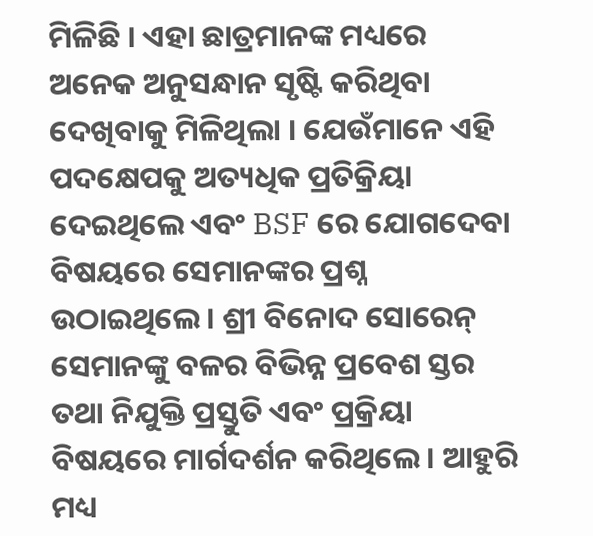ମିଳିଛି । ଏହା ଛାତ୍ରମାନଙ୍କ ମଧ୍ୟରେ ଅନେକ ଅନୁସନ୍ଧାନ ସୃଷ୍ଟି କରିଥିବା ଦେଖିବାକୁ ମିଳିଥିଲା । ଯେଉଁମାନେ ଏହି ପଦକ୍ଷେପକୁ ଅତ୍ୟଧିକ ପ୍ରତିକ୍ରିୟା ଦେଇଥିଲେ ଏବଂ BSF ରେ ଯୋଗଦେବା ବିଷୟରେ ସେମାନଙ୍କର ପ୍ରଶ୍ନ ଉଠାଇଥିଲେ । ଶ୍ରୀ ବିନୋଦ ସୋରେନ୍ ସେମାନଙ୍କୁ ବଳର ବିଭିନ୍ନ ପ୍ରବେଶ ସ୍ତର ତଥା ନିଯୁକ୍ତି ପ୍ରସ୍ତୁତି ଏବଂ ପ୍ରକ୍ରିୟା ବିଷୟରେ ମାର୍ଗଦର୍ଶନ କରିଥିଲେ । ଆହୁରି ମଧ୍ୟ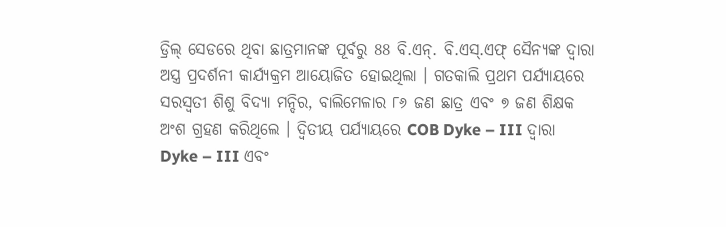ଡ୍ରିଲ୍ ସେଡରେ ଥିବା ଛାତ୍ରମାନଙ୍କ ପୂର୍ବରୁ 88 ବି.ଏନ୍. ବି.ଏସ୍.ଏଫ୍ ସୈନ୍ୟଙ୍କ ଦ୍ୱାରା ଅସ୍ତ୍ର ପ୍ରଦର୍ଶନୀ କାର୍ଯ୍ୟକ୍ରମ ଆୟୋଜିତ ହୋଇଥିଲା । ଗତକାଲି ପ୍ରଥମ ପର୍ଯ୍ୟାୟରେ ସରସ୍ୱତୀ ଶିଶୁ ବିଦ୍ୟା ମନ୍ଦିର, ବାଲିମେଳାର ୮୬ ଜଣ ଛାତ୍ର ଏବଂ ୭ ଜଣ ଶିକ୍ଷକ ଅଂଶ ଗ୍ରହଣ କରିଥିଲେ । ଦ୍ଵିତୀୟ ପର୍ଯ୍ୟାୟରେ COB Dyke – III ଦ୍ଵାରା Dyke – III ଏବଂ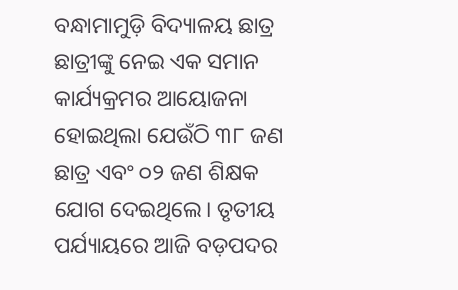ବନ୍ଧାମାମୁଡ଼ି ବିଦ୍ୟାଳୟ ଛାତ୍ର ଛାତ୍ରୀଙ୍କୁ ନେଇ ଏକ ସମାନ କାର୍ଯ୍ୟକ୍ରମର ଆୟୋଜନା ହୋଇଥିଲା ଯେଉଁଠି ୩୮ ଜଣ ଛାତ୍ର ଏବଂ ୦୨ ଜଣ ଶିକ୍ଷକ ଯୋଗ ଦେଇଥିଲେ। ତୃତୀୟ ପର୍ଯ୍ୟାୟରେ ଆଜି ବଡ଼ପଦର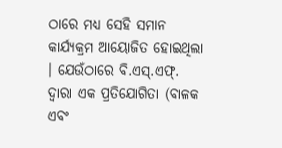ଠାରେ ମଧ୍ଯ ସେହି ସମାନ କାର୍ଯ୍ୟକ୍ରମ ଆୟୋଜିତ ହୋଇଥିଲା । ଯେଉଁଠାରେ ବି.ଏସ୍.ଏଫ୍. ଦ୍ୱାରା ଏକ ପ୍ରତିଯୋଗିତା (ବାଳକ ଏବଂ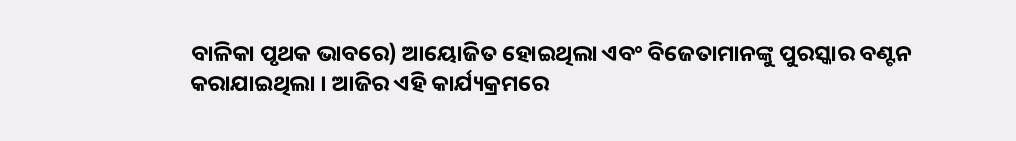ବାଳିକା ପୃଥକ ଭାବରେ) ଆୟୋଜିତ ହୋଇଥିଲା ଏବଂ ବିଜେତାମାନଙ୍କୁ ପୁରସ୍କାର ବଣ୍ଟନ କରାଯାଇଥିଲା । ଆଜିର ଏହି କାର୍ଯ୍ୟକ୍ରମରେ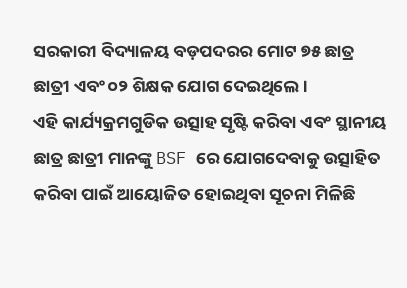ସରକାରୀ ବିଦ୍ୟାଳୟ ବଡ଼ପଦରର ମୋଟ ୭୫ ଛାତ୍ର ଛାତ୍ରୀ ଏବଂ ୦୨ ଶିକ୍ଷକ ଯୋଗ ଦେଇଥିଲେ ।
ଏହି କାର୍ଯ୍ୟକ୍ରମଗୁଡିକ ଉତ୍ସାହ ସୃଷ୍ଟି କରିବା ଏବଂ ସ୍ଥାନୀୟ ଛାତ୍ର ଛାତ୍ରୀ ମାନଙ୍କୁ BSF ରେ ଯୋଗଦେବାକୁ ଉତ୍ସାହିତ କରିବା ପାଇଁ ଆୟୋଜିତ ହୋଇଥିବା ସୂଚନା ମିଳିଛି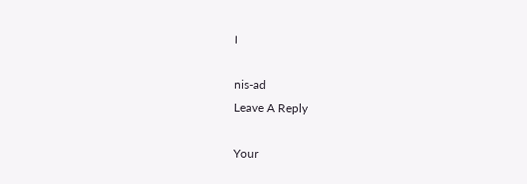।

nis-ad
Leave A Reply

Your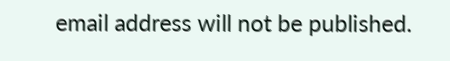email address will not be published.